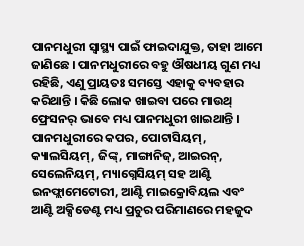ପାନମଧୁରୀ ସ୍ୱାସ୍ଥ୍ୟ ପାଇଁ ଫାଇଦାଯୁକ୍ତ, ତାହା ଆମେ ଜାଣିଛେ । ପାନମଧୁରୀରେ ବହୁ ଔଷଧୀୟ ଗୁଣ ମଧ୍ୟ ରହିଛି, ଏଣୁ ପ୍ରାୟତଃ ସମସ୍ତେ ଏହାକୁ ବ୍ୟବହାର କରିଥାନ୍ତି । କିଛି ଲୋକ ଖାଇବା ପରେ ମାଉଥ୍ ଫ୍ରେସନର୍ ଭାବେ ମଧ୍ୟ ପାନମଧୁରୀ ଖାଇଥାନ୍ତି । ପାନମଧୁରୀରେ କପର, ପୋଟାସିୟମ୍, କ୍ୟାଲସିୟମ୍, ଜିଙ୍କ୍, ମାଙ୍ଗାନିଜ୍, ଆଇରନ୍, ସେଲେନିୟମ୍, ମ୍ୟାଗ୍ନେସିୟମ୍ ସହ ଆଣ୍ଟି ଇନଫ୍ଲାମେଟୋରୀ, ଆଣ୍ଟି ମାଇକ୍ରୋବିୟଲ ଏବଂ ଆଣ୍ଟି ଅକ୍ସିଡେଣ୍ଟ ମଧ୍ୟ ପ୍ରଚୁର ପରିମାଣରେ ମହଜୁଦ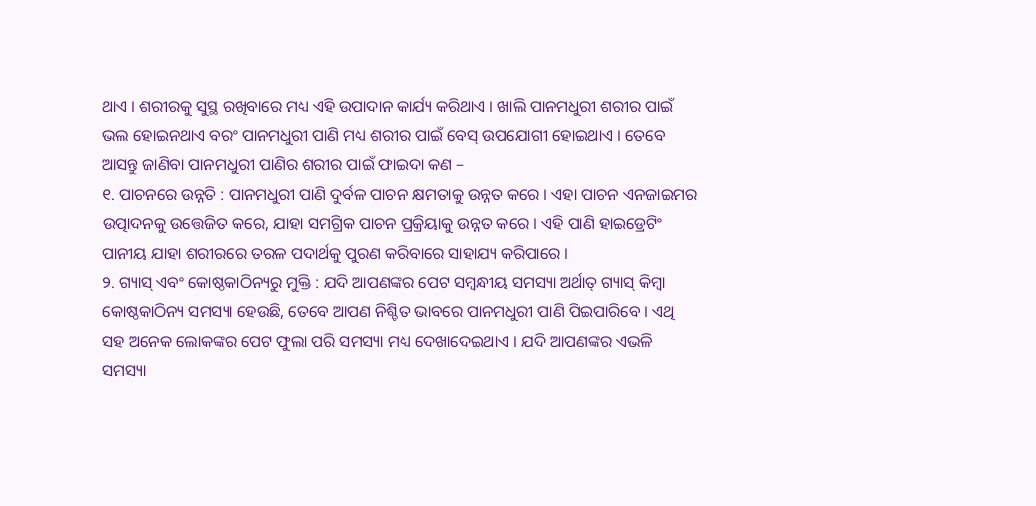ଥାଏ । ଶରୀରକୁ ସୁସ୍ଥ ରଖିବାରେ ମଧ୍ୟ ଏହି ଉପାଦାନ କାର୍ଯ୍ୟ କରିଥାଏ । ଖାଲି ପାନମଧୁରୀ ଶରୀର ପାଇଁ ଭଲ ହୋଇନଥାଏ ବରଂ ପାନମଧୁରୀ ପାଣି ମଧ୍ୟ ଶରୀର ପାଇଁ ବେସ୍ ଉପଯୋଗୀ ହୋଇଥାଏ । ତେବେ ଆସନ୍ତୁ ଜାଣିବା ପାନମଧୁରୀ ପାଣିର ଶରୀର ପାଇଁ ଫାଇଦା କଣ –
୧. ପାଚନରେ ଉନ୍ନତି : ପାନମଧୁରୀ ପାଣି ଦୁର୍ବଳ ପାଚନ କ୍ଷମତାକୁ ଉନ୍ନତ କରେ । ଏହା ପାଚନ ଏନଜାଇମର ଉତ୍ପାଦନକୁ ଉତ୍ତେଜିତ କରେ, ଯାହା ସମଗ୍ରିକ ପାଚନ ପ୍ରକ୍ରିୟାକୁ ଉନ୍ନତ କରେ । ଏହି ପାଣି ହାଇଡ୍ରେଟିଂ ପାନୀୟ ଯାହା ଶରୀରରେ ତରଳ ପଦାର୍ଥକୁ ପୁରଣ କରିବାରେ ସାହାଯ୍ୟ କରିପାରେ ।
୨. ଗ୍ୟାସ୍ ଏବଂ କୋଷ୍ଠକାଠିନ୍ୟରୁ ମୁକ୍ତି : ଯଦି ଆପଣଙ୍କର ପେଟ ସମ୍ବନ୍ଧୀୟ ସମସ୍ୟା ଅର୍ଥାତ୍ ଗ୍ୟାସ୍ କିମ୍ବା କୋଷ୍ଠକାଠିନ୍ୟ ସମସ୍ୟା ହେଉଛି, ତେବେ ଆପଣ ନିଶ୍ଚିତ ଭାବରେ ପାନମଧୁରୀ ପାଣି ପିଇପାରିବେ । ଏଥି ସହ ଅନେକ ଲୋକଙ୍କର ପେଟ ଫୁଲା ପରି ସମସ୍ୟା ମଧ୍ୟ ଦେଖାଦେଇଥାଏ । ଯଦି ଆପଣଙ୍କର ଏଭଳି ସମସ୍ୟା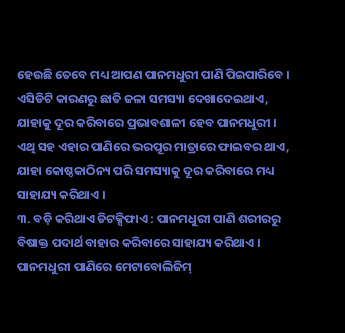ହେଉଛି ତେବେ ମଧ୍ୟ ଆପଣ ପାନମଧୁରୀ ପାଣି ପିଇପାରିବେ । ଏସିଡିଟି କାରଣରୁ ଛାତି ଜଳା ସମସ୍ୟା ଦେଖାଦେଇଥାଏ, ଯାହାକୁ ଦୂର କରିବାରେ ପ୍ରଭାବଶାଳୀ ହେବ ପାନମଧୁରୀ । ଏଥି ସହ ଏହାର ପାଣିରେ ଭରପୂର ମାତ୍ରାରେ ଫାଇବର ଥାଏ, ଯାହା କୋଷ୍ଠକାଠିନ୍ୟ ପରି ସମସ୍ୟାକୁ ଦୂର କରିବାରେ ମଧ୍ୟ ସାହାଯ୍ୟ କରିଥାଏ ।
୩. ବଡ଼ି କରିଥାଏ ଡିଟକ୍ସିଫାଏ : ପାନମଧୁରୀ ପାଣି ଶରୀରରୁ ବିଷାକ୍ତ ପଦାର୍ଥ ବାହାର କରିବାରେ ସାହାଯ୍ୟ କରିଥାଏ । ପାନମଧୁରୀ ପାଣିରେ ମେଟାବୋଲିଜିମ୍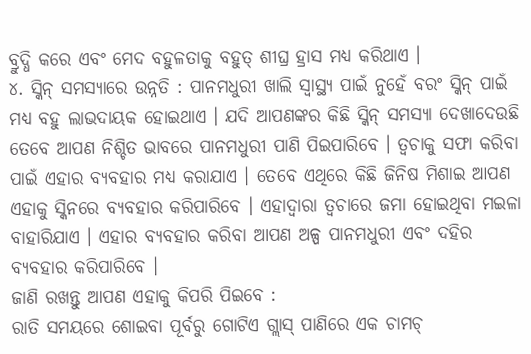ବ୍ରୁଦ୍ଧି କରେ ଏବଂ ମେଦ ବହୁଳତାକୁ ବହୁତ୍ ଶୀଘ୍ର ହ୍ରାସ ମଧ୍ୟ କରିଥାଏ ।
୪. ସ୍କିନ୍ ସମସ୍ୟାରେ ଉନ୍ନତି : ପାନମଧୁରୀ ଖାଲି ସ୍ୱାସ୍ଥ୍ୟ ପାଇଁ ନୁହେଁ ବରଂ ସ୍କିନ୍ ପାଇଁ ମଧ୍ୟ ବହୁ ଲାଭଦାୟକ ହୋଇଥାଏ । ଯଦି ଆପଣଙ୍କର କିଛି ସ୍କିନ୍ ସମସ୍ୟା ଦେଖାଦେଉଛି ତେବେ ଆପଣ ନିଶ୍ଚିତ ଭାବରେ ପାନମଧୁରୀ ପାଣି ପିଇପାରିବେ । ତ୍ୱଚାକୁ ସଫା କରିବା ପାଇଁ ଏହାର ବ୍ୟବହାର ମଧ୍ୟ କରାଯାଏ । ତେବେ ଏଥିରେ କିଛି ଜିନିଷ ମିଶାଇ ଆପଣ ଏହାକୁ ସ୍କିନରେ ବ୍ୟବହାର କରିପାରିବେ । ଏହାଦ୍ୱାରା ତ୍ୱଚାରେ ଜମା ହୋଇଥିବା ମଇଳା ବାହାରିଯାଏ । ଏହାର ବ୍ୟବହାର କରିବା ଆପଣ ଅଳ୍ପ ପାନମଧୁରୀ ଏବଂ ଦହିର ବ୍ୟବହାର କରିପାରିବେ ।
ଜାଣି ରଖନ୍ତୁ ଆପଣ ଏହାକୁ କିପରି ପିଇବେ :
ରାତି ସମୟରେ ଶୋଇବା ପୂର୍ବରୁ ଗୋଟିଏ ଗ୍ଲାସ୍ ପାଣିରେ ଏକ ଚାମଚ୍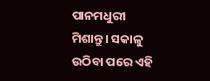ପାନମଧୁରୀ ମିଶାନ୍ତୁ । ସକାଳୁ ଉଠିବା ପରେ ଏହି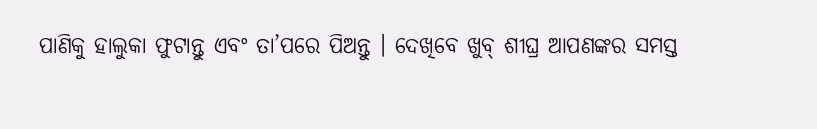ପାଣିକୁ ହାଲୁକା ଫୁଟାନ୍ତୁ ଏବଂ ତା’ପରେ ପିଅନ୍ତୁ । ଦେଖିବେ ଖୁବ୍ ଶୀଘ୍ର ଆପଣଙ୍କର ସମସ୍ତ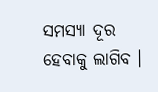ସମସ୍ୟା ଦୂର ହେବାକୁ ଲାଗିବ ।